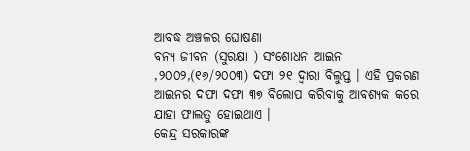ଆବଦ୍ଧ ଅଞ୍ଚଳର ଘୋଷଣା
ବନ୍ୟ ଜୀବନ (ସୁରକ୍ଷା ) ସଂଶୋଧନ ଆଇନ ,୨୦୦୨,(୧୬/୨୦୦୩) ଦଫା ୨୧ ଦ୍ଵାରା ବିଲୁପ୍ତ । ଏହି ପ୍ରକରଣ ଆଇନର ଦଫା ଦଫା ୩୭ ବିଲୋପ କରିବାକୁ ଆବଶ୍ୟକ କରେ ଯାହା ଫାଲତୁ ହୋଇଥାଏ ।
କେନ୍ଦ୍ର ସରକାରଙ୍କ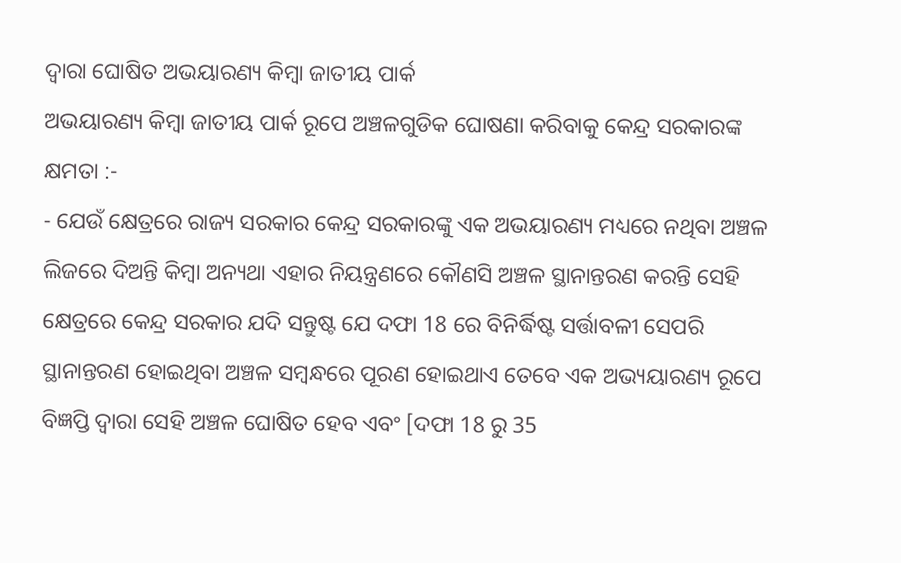ଦ୍ଵାରା ଘୋଷିତ ଅଭୟାରଣ୍ୟ କିମ୍ବା ଜାତୀୟ ପାର୍କ
ଅଭୟାରଣ୍ୟ କିମ୍ବା ଜାତୀୟ ପାର୍କ ରୂପେ ଅଞ୍ଚଳଗୁଡିକ ଘୋଷଣା କରିବାକୁ କେନ୍ଦ୍ର ସରକାରଙ୍କ କ୍ଷମତା :-
- ଯେଉଁ କ୍ଷେତ୍ରରେ ରାଜ୍ୟ ସରକାର କେନ୍ଦ୍ର ସରକାରଙ୍କୁ ଏକ ଅଭୟାରଣ୍ୟ ମଧ୍ୟରେ ନଥିବା ଅଞ୍ଚଳ ଲିଜରେ ଦିଅନ୍ତି କିମ୍ବା ଅନ୍ୟଥା ଏହାର ନିୟନ୍ତ୍ରଣରେ କୌଣସି ଅଞ୍ଚଳ ସ୍ଥାନାନ୍ତରଣ କରନ୍ତି ସେହି କ୍ଷେତ୍ରରେ କେନ୍ଦ୍ର ସରକାର ଯଦି ସନ୍ତୁଷ୍ଟ ଯେ ଦଫା 18 ରେ ବିନିର୍ଦ୍ଧିଷ୍ଟ ସର୍ତ୍ତାବଳୀ ସେପରି ସ୍ଥାନାନ୍ତରଣ ହୋଇଥିବା ଅଞ୍ଚଳ ସମ୍ବନ୍ଧରେ ପୂରଣ ହୋଇଥାଏ ତେବେ ଏକ ଅଭ୍ୟୟାରଣ୍ୟ ରୂପେ ବିଜ୍ଞପ୍ତି ଦ୍ଵାରା ସେହି ଅଞ୍ଚଳ ଘୋଷିତ ହେବ ଏବଂ [ଦଫା 18 ରୁ 35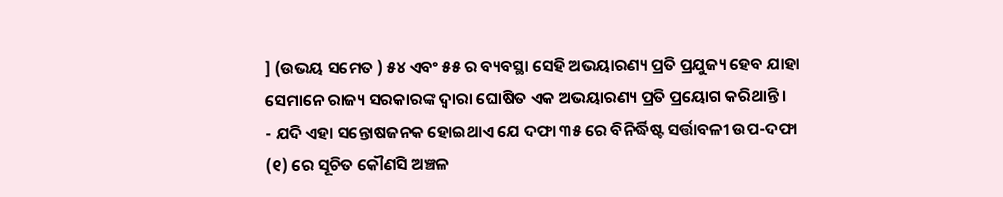] (ଉଭୟ ସମେତ ) ୫୪ ଏବଂ ୫୫ ର ବ୍ୟବସ୍ଥା ସେହି ଅଭୟାରଣ୍ୟ ପ୍ରତି ପ୍ରଯୁଜ୍ୟ ହେବ ଯାହା ସେମାନେ ରାଜ୍ୟ ସରକାରଙ୍କ ଦ୍ଵାରା ଘୋଷିତ ଏକ ଅଭୟାରଣ୍ୟ ପ୍ରତି ପ୍ରୟୋଗ କରିଥାନ୍ତି ।
- ଯଦି ଏହା ସନ୍ତୋଷଜନକ ହୋଇଥାଏ ଯେ ଦଫା ୩୫ ରେ ବିନିର୍ଦ୍ଧିଷ୍ଟ ସର୍ତ୍ତାବଳୀ ଉପ-ଦଫା (୧) ରେ ସୂଚିତ କୌଣସି ଅଞ୍ଚଳ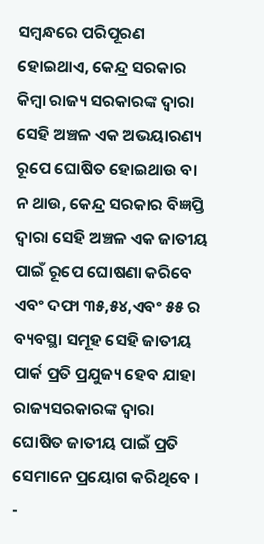ସମ୍ବନ୍ଧରେ ପରିପୂରଣ ହୋଇଥାଏ, କେନ୍ଦ୍ର ସରକାର କିମ୍ବା ରାଜ୍ୟ ସରକାରଙ୍କ ଦ୍ଵାରା ସେହି ଅଞ୍ଚଳ ଏକ ଅଭୟାରଣ୍ୟ ରୂପେ ଘୋଷିତ ହୋଇଥାଉ ବା ନ ଥାଉ, କେନ୍ଦ୍ର ସରକାର ବିଜ୍ଞପ୍ତି ଦ୍ଵାରା ସେହି ଅଞ୍ଚଳ ଏକ ଜାତୀୟ ପାଇଁ ରୂପେ ଘୋଷଣା କରିବେ ଏବଂ ଦଫା ୩୫,୫୪,ଏବଂ ୫୫ ର ବ୍ୟବସ୍ଥା ସମୂହ ସେହି ଜାତୀୟ ପାର୍କ ପ୍ରତି ପ୍ରଯୁଜ୍ୟ ହେବ ଯାହା ରାଜ୍ୟସରକାରଙ୍କ ଦ୍ଵାରା ଘୋଷିତ ଜାତୀୟ ପାଇଁ ପ୍ରତି ସେମାନେ ପ୍ରୟୋଗ କରିଥିବେ ।
-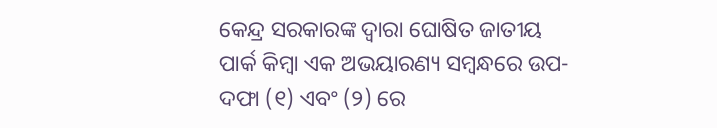କେନ୍ଦ୍ର ସରକାରଙ୍କ ଦ୍ଵାରା ଘୋଷିତ ଜାତୀୟ ପାର୍କ କିମ୍ବା ଏକ ଅଭୟାରଣ୍ୟ ସମ୍ବନ୍ଧରେ ଉପ-ଦଫା (୧) ଏବଂ (୨) ରେ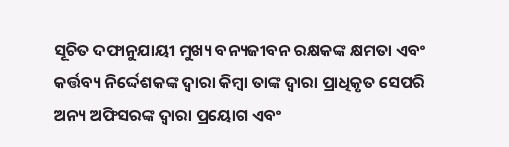ସୂଚିତ ଦଫାନୁଯାୟୀ ମୁଖ୍ୟ ବନ୍ୟଜୀବନ ରକ୍ଷକଙ୍କ କ୍ଷମତା ଏବଂ କର୍ତ୍ତବ୍ୟ ନିର୍ଦ୍ଦେଶକଙ୍କ ଦ୍ଵାରା କିମ୍ବା ତାଙ୍କ ଦ୍ଵାରା ପ୍ରାଧିକୃତ ସେପରି ଅନ୍ୟ ଅଫିସରଙ୍କ ଦ୍ଵାରା ପ୍ରୟୋଗ ଏବଂ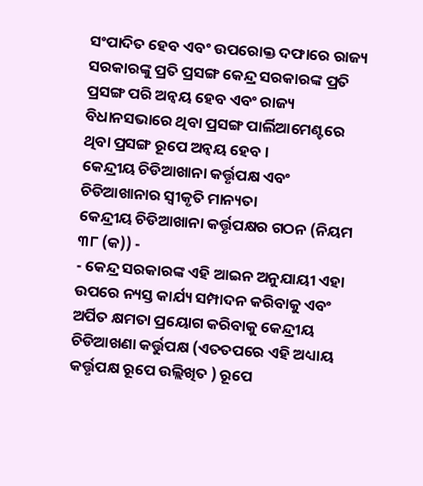ସଂପାଦିତ ହେବ ଏବଂ ଉପରୋକ୍ତ ଦଫାରେ ରାଜ୍ୟ ସରକାରଙ୍କୁ ପ୍ରତି ପ୍ରସଙ୍ଗ କେନ୍ଦ୍ର ସରକାରଙ୍କ ପ୍ରତି ପ୍ରସଙ୍ଗ ପରି ଅନ୍ଵୟ ହେବ ଏବଂ ରାଜ୍ୟ ବିଧାନସଭାରେ ଥିବା ପ୍ରସଙ୍ଗ ପାର୍ଲିଆମେଣ୍ଟରେ ଥିବା ପ୍ରସଙ୍ଗ ରୂପେ ଅନ୍ଵୟ ହେବ ।
କେନ୍ଦ୍ରୀୟ ଚିଡିଆଖାନା କର୍ତ୍ତୃପକ୍ଷ ଏବଂ ଚିଡିଆଖାନାର ସ୍ଵୀକୃତି ମାନ୍ୟତା
କେନ୍ଦ୍ରୀୟ ଚିଡିଆଖାନା କର୍ତ୍ତୃପକ୍ଷର ଗଠନ (ନିୟମ ୩୮ (କ)) -
- କେନ୍ଦ୍ର ସରକାରଙ୍କ ଏହି ଆଇନ ଅନୁଯାୟୀ ଏହା ଉପରେ ନ୍ୟସ୍ତ କାର୍ଯ୍ୟ ସମ୍ପାଦନ କରିବାକୁ ଏବଂ ଅର୍ପିତ କ୍ଷମତା ପ୍ରୟୋଗ କରିବାକୁ କେନ୍ଦ୍ରୀୟ ଚିଡିଆଖଣା କର୍ତ୍ତୁପକ୍ଷ (ଏତତପରେ ଏହି ଅଧ୍ୟାୟ କର୍ତ୍ତୃପକ୍ଷ ରୂପେ ଉଲ୍ଲିଖିତ ) ରୂପେ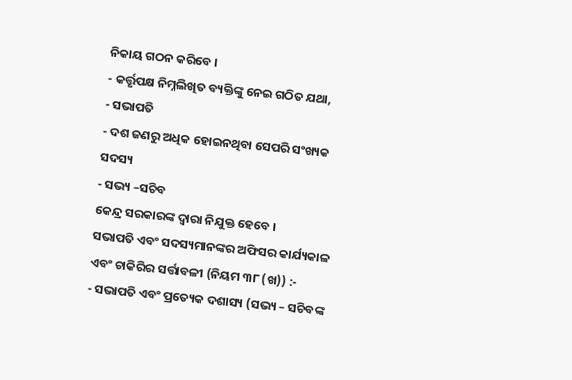ନିକାୟ ଗଠନ କରିବେ ।
- କର୍ତ୍ତୃପକ୍ଷ ନିମ୍ନଲିଖିତ ବ୍ୟକ୍ତିଙ୍କୁ ନେଇ ଗଠିତ ଯଥା,
- ସଭାପତି
- ଦଶ ଜଣରୁ ଅଧିକ ହୋଇନଥିବା ସେପରି ସଂଖ୍ୟକ ସଦସ୍ୟ
- ସଭ୍ୟ –ସଚିବ
କେନ୍ଦ୍ର ସରକାରଙ୍କ ଦ୍ଵାରା ନିଯୁକ୍ତ ହେବେ ।
ସଭାପତି ଏବଂ ସଦସ୍ୟମାନଙ୍କର ଅଫିସର କାର୍ଯ୍ୟକାଳ ଏବଂ ଚାକିରିର ସର୍ତ୍ତାବଳୀ (ନିୟମ ୩୮ (ଖ)) :-
- ସଭାପତି ଏବଂ ପ୍ରତ୍ୟେକ ଦଶାସ୍ୟ (ସଭ୍ୟ – ସଚିବଙ୍କ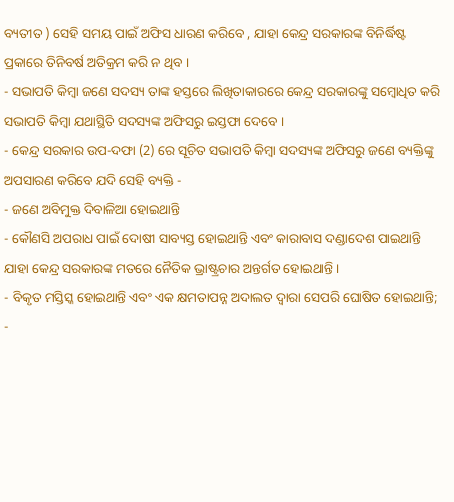ବ୍ୟତୀତ ) ସେହି ସମୟ ପାଇଁ ଅଫିସ ଧାରଣ କରିବେ , ଯାହା କେନ୍ଦ୍ର ସରକାରଙ୍କ ବିନିର୍ଦ୍ଧିଷ୍ଟ ପ୍ରକାରେ ତିନିବର୍ଷ ଅତିକ୍ରମ କରି ନ ଥିବ ।
- ସଭାପତି କିମ୍ବା ଜଣେ ସଦସ୍ୟ ତାଙ୍କ ହସ୍ତରେ ଲିଖିତାକାରରେ କେନ୍ଦ୍ର ସରକାରଙ୍କୁ ସମ୍ବୋଧିତ କରି ସଭାପତି କିମ୍ବା ଯଥାସ୍ଥିତି ସଦସ୍ୟଙ୍କ ଅଫିସରୁ ଇସ୍ତଫା ଦେବେ ।
- କେନ୍ଦ୍ର ସରକାର ଉପ-ଦଫା (2) ରେ ସୂଚିତ ସଭାପତି କିମ୍ବା ସଦସ୍ୟଙ୍କ ଅଫିସରୁ ଜଣେ ବ୍ୟକ୍ତିଙ୍କୁ ଅପସାରଣ କରିବେ ଯଦି ସେହି ବ୍ୟକ୍ତି -
- ଜଣେ ଅବିମୁକ୍ତ ଦିବାଳିଆ ହୋଇଥାନ୍ତି
- କୌଣସି ଅପରାଧ ପାଇଁ ଦୋଷୀ ସାବ୍ୟସ୍ତ ହୋଇଥାନ୍ତି ଏବଂ କାରାବାସ ଦଣ୍ଡାଦେଶ ପାଇଥାନ୍ତି ଯାହା କେନ୍ଦ୍ର ସରକାରଙ୍କ ମତରେ ନୈତିକ ଭ୍ରାଷ୍ଟ୍ରଚାର ଅନ୍ତର୍ଗତ ହୋଇଥାନ୍ତି ।
- ବିକୃତ ମସ୍ତିସ୍କ ହୋଇଥାନ୍ତି ଏବଂ ଏକ କ୍ଷମତାପନ୍ନ ଅଦାଲତ ଦ୍ଵାରା ସେପରି ଘୋଷିତ ହୋଇଥାନ୍ତି;
-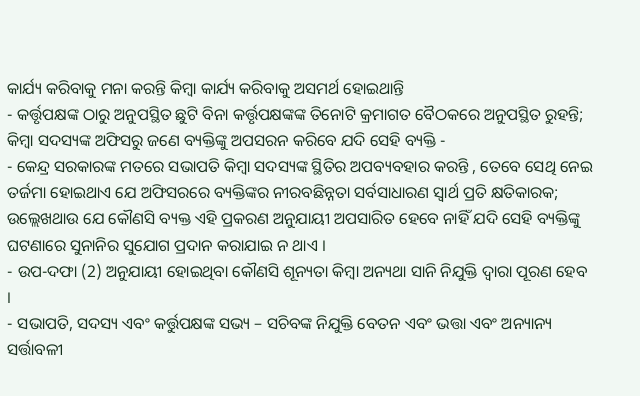କାର୍ଯ୍ୟ କରିବାକୁ ମନା କରନ୍ତି କିମ୍ବା କାର୍ଯ୍ୟ କରିବାକୁ ଅସମର୍ଥ ହୋଇଥାନ୍ତି
- କର୍ତ୍ତୃପକ୍ଷଙ୍କ ଠାରୁ ଅନୁପସ୍ଥିତ ଛୁଟି ବିନା କର୍ତ୍ତୃପକ୍ଷଙ୍କଙ୍କ ତିନୋଟି କ୍ରମାଗତ ବୈଠକରେ ଅନୁପସ୍ଥିତ ରୁହନ୍ତି; କିମ୍ବା ସଦସ୍ୟଙ୍କ ଅଫିସରୁ ଜଣେ ବ୍ୟକ୍ତିଙ୍କୁ ଅପସରନ କରିବେ ଯଦି ସେହି ବ୍ୟକ୍ତି -
- କେନ୍ଦ୍ର ସରକାରଙ୍କ ମତରେ ସଭାପତି କିମ୍ବା ସଦସ୍ୟଙ୍କ ସ୍ଥିତିର ଅପବ୍ୟବହାର କରନ୍ତି , ତେବେ ସେଥି ନେଇ ତର୍ଜମା ହୋଇଥାଏ ଯେ ଅଫିସରରେ ବ୍ୟକ୍ତିଙ୍କର ନୀରବଛିନ୍ନତା ସର୍ବସାଧାରଣ ସ୍ଵାର୍ଥ ପ୍ରତି କ୍ଷତିକାରକ;
ଉଲ୍ଲେଖଥାଉ ଯେ କୌଣସି ବ୍ୟକ୍ତ ଏହି ପ୍ରକରଣ ଅନୁଯାୟୀ ଅପସାରିତ ହେବେ ନାହିଁ ଯଦି ସେହି ବ୍ୟକ୍ତିଙ୍କୁ ଘଟଣାରେ ସୁନାନିର ସୁଯୋଗ ପ୍ରଦାନ କରାଯାଇ ନ ଥାଏ ।
- ଉପ-ଦଫା (2) ଅନୁଯାୟୀ ହୋଇଥିବା କୌଣସି ଶୂନ୍ୟତା କିମ୍ବା ଅନ୍ୟଥା ସାନି ନିଯୁକ୍ତି ଦ୍ଵାରା ପୂରଣ ହେବ ।
- ସଭାପତି, ସଦସ୍ୟ ଏବଂ କର୍ତ୍ତୁପକ୍ଷଙ୍କ ସଭ୍ୟ – ସଚିବଙ୍କ ନିଯୁକ୍ତି ବେତନ ଏବଂ ଭତ୍ତା ଏବଂ ଅନ୍ୟାନ୍ୟ ସର୍ତ୍ତାବଳୀ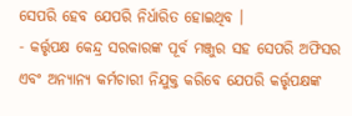ସେପରି ହେବ ଯେପରି ନିର୍ଧାରିତ ହୋଇଥିବ ।
- କର୍ତ୍ତୃପକ୍ଷ କେନ୍ଦ୍ର ସରକାରଙ୍କ ପୂର୍ବ ମଞ୍ଜୁର ସହ ସେପରି ଅଫିସର ଏବଂ ଅନ୍ୟାନ୍ୟ କର୍ମଚାରୀ ନିଯୁକ୍ତ କରିବେ ଯେପରି କର୍ତ୍ତୃପକ୍ଷଙ୍କ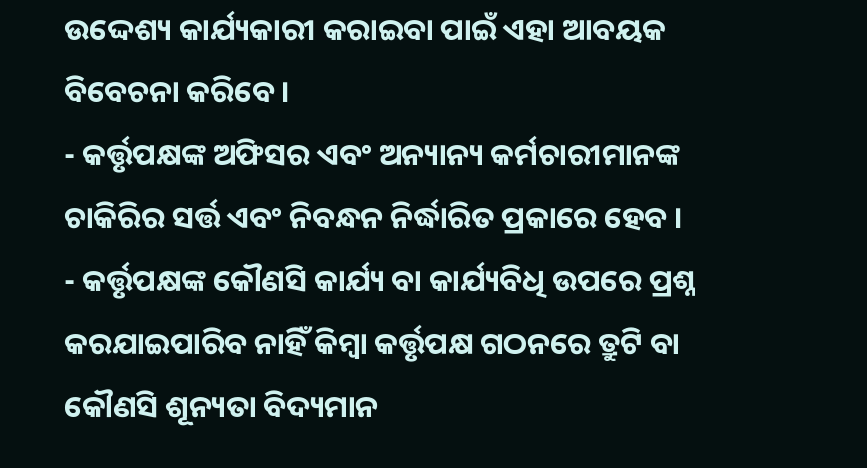ଉଦ୍ଦେଶ୍ୟ କାର୍ଯ୍ୟକାରୀ କରାଇବା ପାଇଁ ଏହା ଆବୟକ ବିବେଚନା କରିବେ ।
- କର୍ତ୍ତୃପକ୍ଷଙ୍କ ଅଫିସର ଏବଂ ଅନ୍ୟାନ୍ୟ କର୍ମଚାରୀମାନଙ୍କ ଚାକିରିର ସର୍ତ୍ତ ଏବଂ ନିବନ୍ଧନ ନିର୍ଦ୍ଧାରିତ ପ୍ରକାରେ ହେବ ।
- କର୍ତ୍ତୃପକ୍ଷଙ୍କ କୌଣସି କାର୍ଯ୍ୟ ବା କାର୍ଯ୍ୟବିଧି ଉପରେ ପ୍ରଶ୍ନ କରଯାଇପାରିବ ନାହିଁ କିମ୍ବା କର୍ତ୍ତୃପକ୍ଷ ଗଠନରେ ତ୍ରୁଟି ବା କୌଣସି ଶୂନ୍ୟତା ବିଦ୍ୟମାନ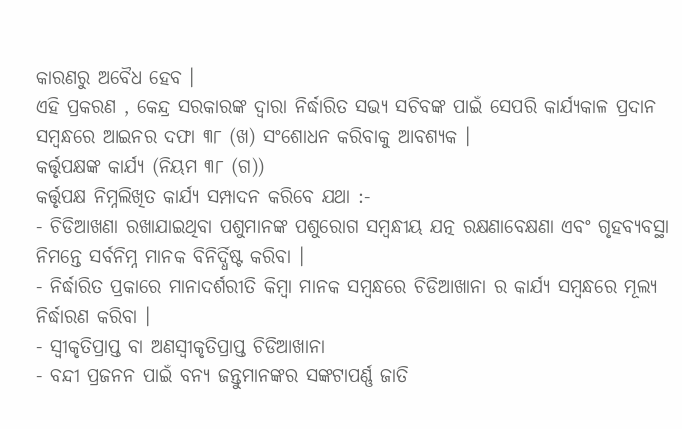କାରଣରୁ ଅବୈଧ ହେବ ।
ଏହି ପ୍ରକରଣ , କେନ୍ଦ୍ର ସରକାରଙ୍କ ଦ୍ଵାରା ନିର୍ଦ୍ଧାରିତ ସଭ୍ୟ ସଚିବଙ୍କ ପାଇଁ ସେପରି କାର୍ଯ୍ୟକାଳ ପ୍ରଦାନ ସମ୍ବନ୍ଧରେ ଆଇନର ଦଫା ୩୮ (ଖ) ସଂଶୋଧନ କରିବାକୁ ଆବଶ୍ୟକ ।
କର୍ତ୍ତୃପକ୍ଷଙ୍କ କାର୍ଯ୍ୟ (ନିୟମ ୩୮ (ଗ))
କର୍ତ୍ତୃପକ୍ଷ ନିମ୍ନଲିଖିତ କାର୍ଯ୍ୟ ସମ୍ପାଦନ କରିବେ ଯଥା :-
- ଚିଡିଆଖଣା ରଖାଯାଇଥିବା ପଶୁମାନଙ୍କ ପଶୁରୋଗ ସମ୍ବନ୍ଧୀୟ ଯତ୍ନ ରକ୍ଷଣାବେକ୍ଷଣା ଏବଂ ଗୃହବ୍ୟବସ୍ଥା ନିମନ୍ତେ ସର୍ବନିମ୍ନ ମାନକ ବିନିର୍ଦ୍ଧିଷ୍ଟ କରିବା ।
- ନିର୍ଦ୍ଧାରିତ ପ୍ରକାରେ ମାନାଦର୍ଶରୀତି କିମ୍ବା ମାନକ ସମ୍ବନ୍ଧରେ ଚିଡିଆଖାନା ର କାର୍ଯ୍ୟ ସମ୍ବନ୍ଧରେ ମୂଲ୍ୟ ନିର୍ଦ୍ଧାରଣ କରିବା ।
- ସ୍ଵୀକୃତିପ୍ରାପ୍ତ ବା ଅଣସ୍ଵୀକୃତିପ୍ରାପ୍ତ ଚିଡିଆଖାନା
- ବନ୍ଦୀ ପ୍ରଜନନ ପାଇଁ ବନ୍ୟ ଜନ୍ତୁମାନଙ୍କର ସଙ୍କଟାପର୍ଣ୍ଣ ଜାତି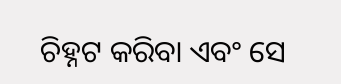ଚିହ୍ନଟ କରିବା ଏବଂ ସେ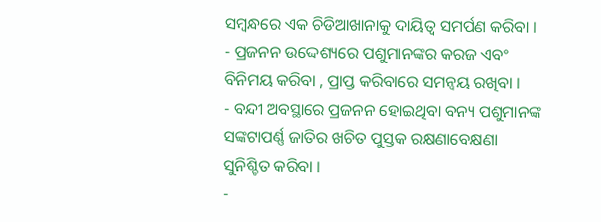ସମ୍ବନ୍ଧରେ ଏକ ଚିଡିଆଖାନାକୁ ଦାୟିତ୍ଵ ସମର୍ପଣ କରିବା ।
- ପ୍ରଜନନ ଉଦ୍ଦେଶ୍ୟରେ ପଶୁମାନଙ୍କର କରଜ ଏବଂ ବିନିମୟ କରିବା , ପ୍ରାପ୍ତ କରିବାରେ ସମନ୍ଵୟ ରଖିବା ।
- ବନ୍ଦୀ ଅବସ୍ଥାରେ ପ୍ରଜନନ ହୋଇଥିବା ବନ୍ୟ ପଶୁମାନଙ୍କ ସଙ୍କଟାପର୍ଣ୍ଣ ଜାତିର ଖଚିତ ପୁସ୍ତକ ରକ୍ଷଣାବେକ୍ଷଣା ସୁନିଶ୍ଚିତ କରିବା ।
-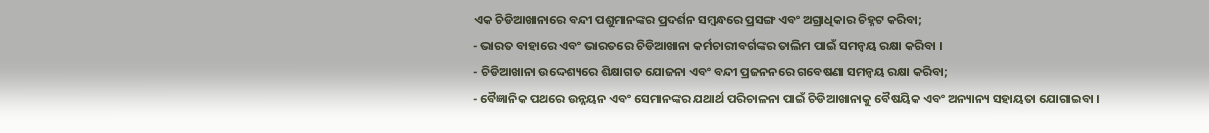ଏକ ଚିଡିଆଖାନାରେ ବନ୍ଦୀ ପଶୁମାନଙ୍କର ପ୍ରଦର୍ଶନ ସମ୍ବନ୍ଧରେ ପ୍ରସଙ୍ଗ ଏବଂ ଅଗ୍ରାଧିକାର ଚିହ୍ନଟ କରିବା;
- ଭାରତ ବାହାରେ ଏବଂ ଭାରତରେ ଚିଡିଆଖାନା କର୍ମଚାରୀବର୍ଗଙ୍କର ତାଲିମ ପାଇଁ ସମନ୍ଵୟ ରକ୍ଷା କରିବା ।
- ଚିଡିଆଖାନା ଉଦ୍ଦେଶ୍ୟରେ ଶିକ୍ଷାଗତ ଯୋଜନା ଏବଂ ବନ୍ଦୀ ପ୍ରଜନନରେ ଗବେଷଣା ସମନ୍ଵୟ ରକ୍ଷା କରିବା;
- ବୈଜ୍ଞାନିକ ପଥରେ ଉନ୍ନୟନ ଏବଂ ସେମାନଙ୍କର ଯଥାର୍ଥ ପରିଚାଳନା ପାଇଁ ଚିଡିଆଖାନାକୁ ବୈଷୟିକ ଏବଂ ଅନ୍ୟାନ୍ୟ ସହାୟତା ଯୋଗାଇବା ।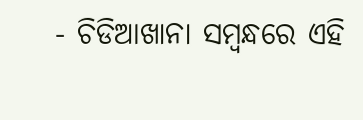- ଚିଡିଆଖାନା ସମ୍ବନ୍ଧରେ ଏହି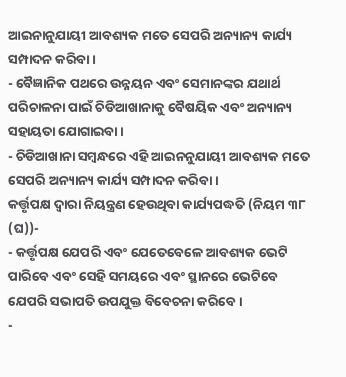ଆଇନାନୁଯାୟୀ ଆବଶ୍ୟକ ମତେ ସେପରି ଅନ୍ୟାନ୍ୟ କାର୍ଯ୍ୟ ସମ୍ପାଦନ କରିବା ।
- ବୈଜ୍ଞାନିକ ପଥରେ ଉନ୍ନୟନ ଏବଂ ସେମାନଙ୍କର ଯଥାର୍ଥ ପରିଚାଳନା ପାଇଁ ଚିଡିଆଖାନାକୁ ବୈଷୟିକ ଏବଂ ଅନ୍ୟାନ୍ୟ ସହାୟତା ଯୋଗାଇବା ।
- ଚିଡିଆଖାନା ସମ୍ବନ୍ଧରେ ଏହି ଆଇନନୁଯାୟୀ ଆବଶ୍ୟକ ମତେ ସେପରି ଅନ୍ୟାନ୍ୟ କାର୍ଯ୍ୟ ସମ୍ପାଦନ କରିବା ।
କର୍ତ୍ତୃପକ୍ଷ ଦ୍ଵାରା ନିୟନ୍ତ୍ରଣ ହେଉଥିବା କାର୍ଯ୍ୟପଦ୍ଧତି (ନିୟମ ୩୮ (ଘ))-
- କର୍ତ୍ତୃପକ୍ଷ ଯେପରି ଏବଂ ଯେତେବେଳେ ଆବଶ୍ୟକ ଭେଟି ପାରିବେ ଏବଂ ସେହି ସମୟରେ ଏବଂ ସ୍ଥାନରେ ଭେଟିବେ ଯେପରି ସଭାପତି ଉପଯୁକ୍ତ ବିବେଚନା କରିବେ ।
-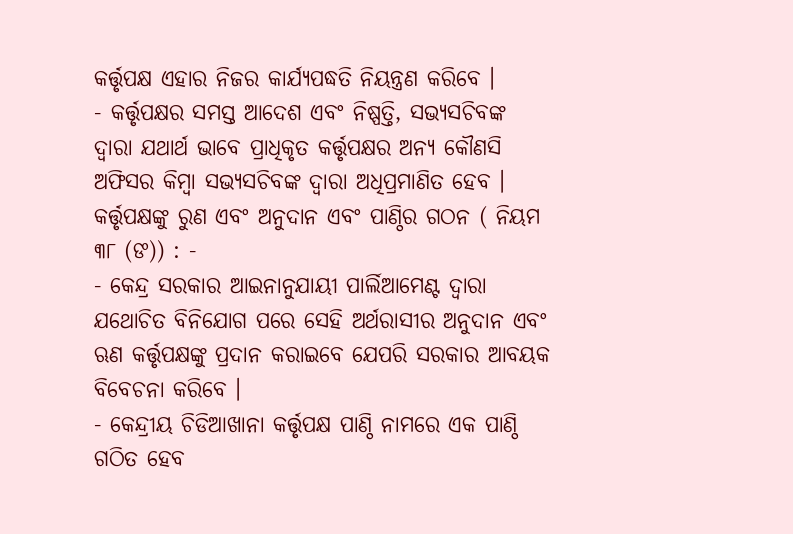କର୍ତ୍ତୃପକ୍ଷ ଏହାର ନିଜର କାର୍ଯ୍ୟପଦ୍ଧତି ନିୟନ୍ତ୍ରଣ କରିବେ ।
- କର୍ତ୍ତୃପକ୍ଷର ସମସ୍ତ ଆଦେଶ ଏବଂ ନିଷ୍ପତ୍ତି, ସଭ୍ୟସଚିବଙ୍କ ଦ୍ଵାରା ଯଥାର୍ଥ ଭାବେ ପ୍ରାଧିକୃତ କର୍ତ୍ତୃପକ୍ଷର ଅନ୍ୟ କୌଣସି ଅଫିସର କିମ୍ବା ସଭ୍ୟସଚିବଙ୍କ ଦ୍ଵାରା ଅଧିପ୍ରମାଣିତ ହେବ ।
କର୍ତ୍ତୃପକ୍ଷଙ୍କୁ ରୁଣ ଏବଂ ଅନୁଦାନ ଏବଂ ପାଣ୍ଠିର ଗଠନ ( ନିୟମ ୩୮ (ଙ)) : -
- କେନ୍ଦ୍ର ସରକାର ଆଇନାନୁଯାୟୀ ପାର୍ଲିଆମେଣ୍ଟ ଦ୍ଵାରା ଯଥୋଚିତ ବିନିଯୋଗ ପରେ ସେହି ଅର୍ଥରାସୀର ଅନୁଦାନ ଏବଂ ଋଣ କର୍ତ୍ତୃପକ୍ଷଙ୍କୁ ପ୍ରଦାନ କରାଇବେ ଯେପରି ସରକାର ଆବୟକ ବିବେଚନା କରିବେ ।
- କେନ୍ଦ୍ରୀୟ ଚିଡିଆଖାନା କର୍ତ୍ତୃପକ୍ଷ ପାଣ୍ଠି ନାମରେ ଏକ ପାଣ୍ଠି ଗଠିତ ହେବ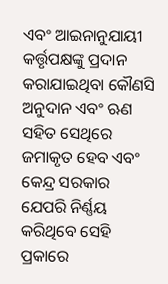ଏବଂ ଆଇନାନୁଯାୟୀ କର୍ତ୍ତୃପକ୍ଷଙ୍କୁ ପ୍ରଦାନ କରାଯାଇଥିବା କୌଣସି ଅନୁଦାନ ଏବଂ ଋଣ ସହିତ ସେଥିରେ ଜମାକୃତ ହେବ ଏବଂ କେନ୍ଦ୍ର ସରକାର ଯେପରି ନିର୍ଣ୍ଣୟ କରିଥିବେ ସେହି ପ୍ରକାରେ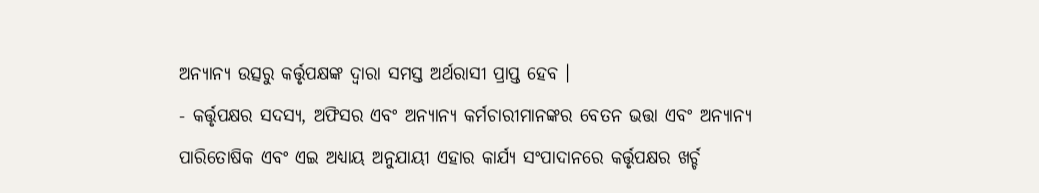ଅନ୍ୟାନ୍ୟ ଉତ୍ସରୁ କର୍ତ୍ତୃପକ୍ଷଙ୍କ ଦ୍ଵାରା ସମସ୍ତ ଅର୍ଥରାସୀ ପ୍ରାପ୍ତ ହେବ ।
- କର୍ତ୍ତୃପକ୍ଷର ସଦସ୍ୟ, ଅଫିସର ଏବଂ ଅନ୍ୟାନ୍ୟ କର୍ମଚାରୀମାନଙ୍କର ବେତନ ଭତ୍ତା ଏବଂ ଅନ୍ୟାନ୍ୟ ପାରିତୋଷିକ ଏବଂ ଏଇ ଅଧ୍ୟାୟ ଅନୁଯାୟୀ ଏହାର କାର୍ଯ୍ୟ ସଂପାଦାନରେ କର୍ତ୍ତୃପକ୍ଷର ଖର୍ଚ୍ଚ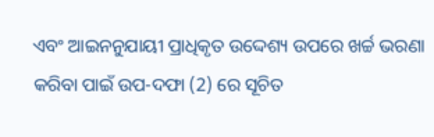ଏବଂ ଆଇନନୁଯାୟୀ ପ୍ରାଧିକୃତ ଉଦ୍ଦେଶ୍ୟ ଉପରେ ଖର୍ଚ୍ଚ ଭରଣା କରିବା ପାଇଁ ଉପ-ଦଫା (2) ରେ ସୂଚିତ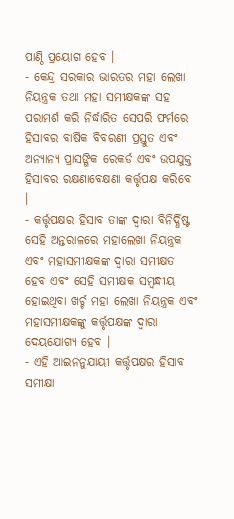ପାଣ୍ଠି ପ୍ରୟୋଗ ହେବ ।
- କେନ୍ଦ୍ର ସରକାର ଭାରତର ମହା ଲେଖା ନିୟନ୍ତ୍ରକ ତଥା ମହା ସମୀକ୍ଷକଙ୍କ ସହ ପରାମର୍ଶ କରି ନିର୍ଦ୍ଧାରିତ ସେପରି ଫର୍ମରେ ହିସାବର ବାର୍ଷିକ ବିବରଣୀ ପ୍ରସ୍ତୁତ ଏବଂ ଅନ୍ୟାନ୍ୟ ପ୍ରାସଙ୍ଗିକ ରେକର୍ଡ ଏବଂ ଉପଯୁକ୍ତ ହିସାବର ରକ୍ଷଣାବେକ୍ଷଣା କର୍ତ୍ତୃପକ୍ଷ କରିବେ ।
- କର୍ତ୍ତୃପକ୍ଷର ହିସାବ ତାଙ୍କ ଦ୍ଵାରା ବିନିର୍ଦ୍ଧିଷ୍ଟ ସେହି ଅନ୍ତରାଳରେ ମହାଲେଖା ନିୟନ୍ତ୍ରକ ଏବଂ ମହାସମୀକ୍ଷକଙ୍କ ଦ୍ଵାରା ସମୀକ୍ଷତ ହେବ ଏବଂ ସେହି ସମୀକ୍ଷକ ସମ୍ବନ୍ଧୀୟ ହୋଇଥିବା ଖର୍ଚ୍ଚ ମହା ଲେଖା ନିୟନ୍ତ୍ରକ ଏବଂ ମହାସମୀକ୍ଷକଙ୍କୁ କର୍ତ୍ତୃପକ୍ଷଙ୍କ ଦ୍ଵାରା ଦେୟଯୋଗ୍ୟ ହେବ ।
- ଏହି ଆଇନନୁଯାୟୀ କର୍ତ୍ତୃପକ୍ଷର ହିସାବ ସମୀକ୍ଷା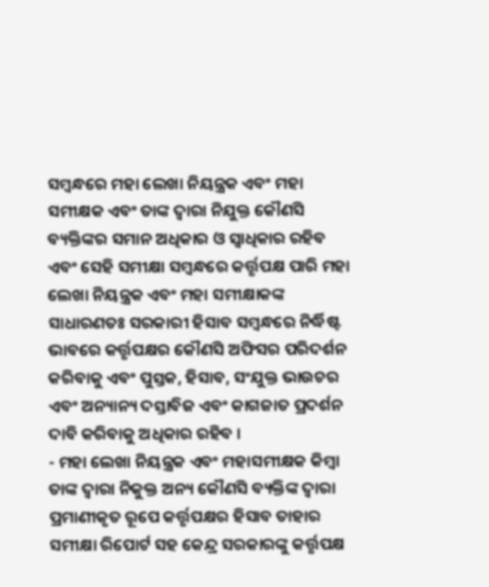ସମ୍ବନ୍ଧରେ ମହା ଲେଖା ନିୟନ୍ତ୍ରକ ଏବଂ ମହା ସମୀକ୍ଷକ ଏବଂ ତାଙ୍କ ଦ୍ଵାରା ନିଯୁକ୍ତ କୌଣସି ବ୍ୟକ୍ତିଙ୍କର ସମାନ ଅଧିକାର ଓ ସ୍ଵାଧିକାର ରହିବ ଏବଂ ସେହି ସମୀକ୍ଷା ସମ୍ବନ୍ଧରେ କର୍ତ୍ତୃପକ୍ଷ ପାରି ମହା ଲେଖା ନିୟନ୍ତ୍ରକ ଏବଂ ମହା ସମୀକ୍ଷାକଙ୍କ ସାଧାରଣତଃ ସରକାରୀ ହିସାବ ସମ୍ବନ୍ଧରେ ନିର୍ଦ୍ଧିଷ୍ଟ ଭାବରେ କର୍ତ୍ତୃପକ୍ଷର କୌଣସି ଅଫିସର ପରିଦର୍ଶନ କରିବାକୁ ଏବଂ ପୁସ୍ତକ, ହିସାବ, ସଂଯୁକ୍ତ ଭାଉଚର ଏବଂ ଅନ୍ୟାନ୍ୟ ଦସ୍ତାବିଜ ଏବଂ କାଗଜାତ ପ୍ରଦର୍ଶନ ଦାବି କରିବାକୁ ଅଧିକାର ରହିବ ।
- ମହା ଲେଖା ନିୟନ୍ତ୍ରକ ଏବଂ ମହାସମୀକ୍ଷକ କିମ୍ବା ତାଙ୍କ ଦ୍ଵାରା ନିକୁକ୍ତ ଅନ୍ୟ କୌଣସି ବ୍ୟକ୍ତିଙ୍କ ଦ୍ଵାରା ପ୍ରମାଣୀକୃତ ରୂପେ କର୍ତ୍ତୃପକ୍ଷର ହିସାବ ତାହାର ସମୀକ୍ଷା ରିପୋର୍ଟ ସହ କେନ୍ଦ୍ର ସରକାରଙ୍କୁ କର୍ତ୍ତୃପକ୍ଷ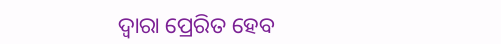ଦ୍ଵାରା ପ୍ରେରିତ ହେବ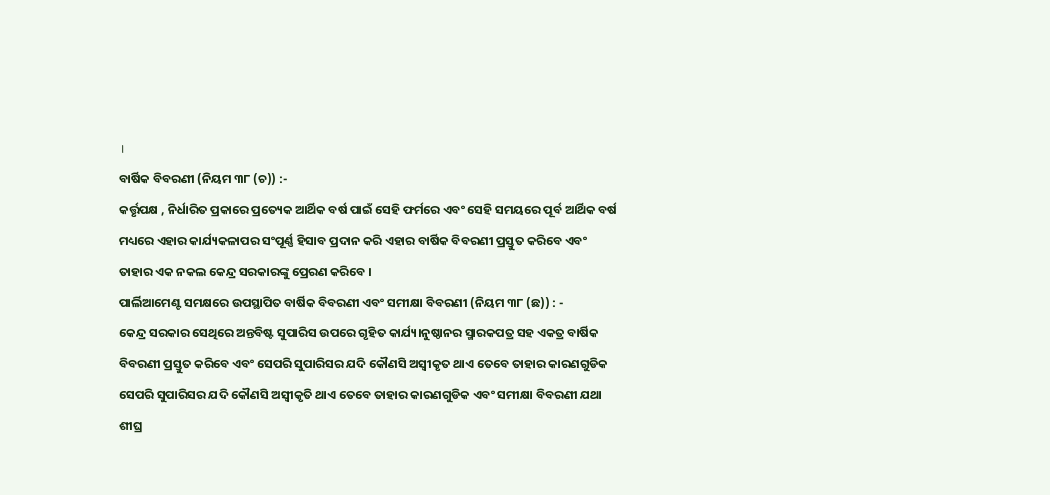।
ବାର୍ଷିକ ବିବରଣୀ (ନିୟମ ୩୮ (ଚ)) :-
କର୍ତ୍ତୃପକ୍ଷ , ନିର୍ଧାରିତ ପ୍ରକାରେ ପ୍ରତ୍ୟେକ ଆର୍ଥିକ ବର୍ଷ ପାଇଁ ସେହି ଫର୍ମରେ ଏବଂ ସେହି ସମୟରେ ପୂର୍ବ ଆର୍ଥିକ ବର୍ଷ ମଧ୍ୟରେ ଏହାର କାର୍ଯ୍ୟକଳାପର ସଂପୂର୍ଣ୍ଣ ହିସାବ ପ୍ରଦାନ କରି ଏହାର ବାର୍ଷିକ ବିବରଣୀ ପ୍ରସ୍ତୁତ କରିବେ ଏବଂ ତାହାର ଏକ ନକଲ କେନ୍ଦ୍ର ସରକାରଙ୍କୁ ପ୍ରେରଣ କରିବେ ।
ପାର୍ଲିଆମେଣ୍ଟ ସମକ୍ଷରେ ଉପସ୍ଥାପିତ ବାର୍ଷିକ ବିବରଣୀ ଏବଂ ସମୀକ୍ଷା ବିବରଣୀ (ନିୟମ ୩୮ (ଛ)) : -
କେନ୍ଦ୍ର ସରକାର ସେଥିରେ ଅନ୍ତବିଷ୍ଟ ସୁପାରିସ ଉପରେ ଗୃହିତ କାର୍ଯ୍ୟ।ନୁଷ୍ଠାନର ସ୍ମାରକପତ୍ର ସହ ଏକତ୍ର ବାର୍ଷିକ ବିବରଣୀ ପ୍ରସ୍ତୁତ କରିବେ ଏବଂ ସେପରି ସୁପାରିସର ଯଦି କୌଣସି ଅସ୍ଵୀକୃତ ଥାଏ ତେବେ ତାହାର କାରଣଗୁଡିକ ସେପରି ସୁପାରିସର ଯଦି କୌଣସି ଅସ୍ଵୀକୃତି ଥାଏ ତେବେ ତାହାର କାରଣଗୁଡିକ ଏବଂ ସମୀକ୍ଷା ବିବରଣୀ ଯଥା ଶୀଘ୍ର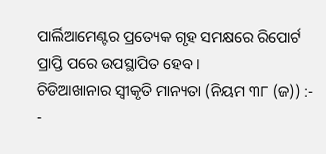ପାର୍ଲିଆମେଣ୍ଟର ପ୍ରତ୍ୟେକ ଗୃହ ସମକ୍ଷରେ ରିପୋର୍ଟ ପ୍ରାପ୍ତି ପରେ ଉପସ୍ଥାପିତ ହେବ ।
ଚିଡିଆଖାନାର ସ୍ଵୀକୃତି ମାନ୍ୟତା (ନିୟମ ୩୮ (ଜ)) :-
-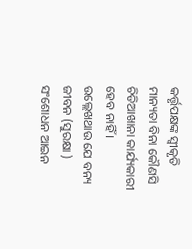କର୍ତ୍ତୃପକ୍ଷଙ୍କ ସ୍ଵୀକୃତି ମାନ୍ୟତା ବିନା କୌଣସି ଚିଡିଆଖାନା କାର୍ଯ୍ୟକାରୀ ହେବ ନାହିଁ ।
ଉଲ୍ଲେଖଥାଉ ଯେ ବନ୍ୟ ଜୀବନ (ସୁରକ୍ଷା ) ସଂଶୋଧନ ଆଇନ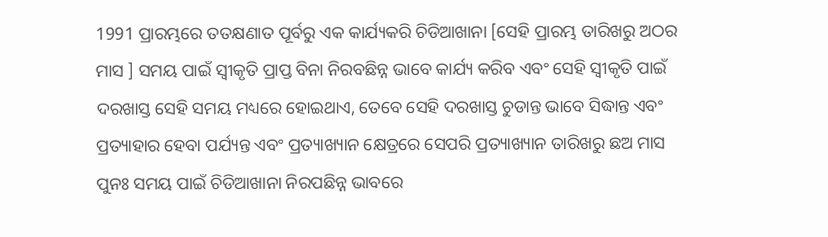1991 ପ୍ରାରମ୍ଭରେ ତତକ୍ଷଣାତ ପୂର୍ବରୁ ଏକ କାର୍ଯ୍ୟକରି ଚିଡିଆଖାନା [ସେହି ପ୍ରାରମ୍ଭ ତାରିଖରୁ ଅଠର ମାସ ] ସମୟ ପାଇଁ ସ୍ଵୀକୃତି ପ୍ରାପ୍ତ ବିନା ନିରବଛିନ୍ନ ଭାବେ କାର୍ଯ୍ୟ କରିବ ଏବଂ ସେହି ସ୍ଵୀକୃତି ପାଇଁ ଦରଖାସ୍ତ ସେହି ସମୟ ମଧ୍ୟରେ ହୋଇଥାଏ, ତେବେ ସେହି ଦରଖାସ୍ତ ଚୁଡାନ୍ତ ଭାବେ ସିଦ୍ଧାନ୍ତ ଏବଂ ପ୍ରତ୍ୟାହାର ହେବା ପର୍ଯ୍ୟନ୍ତ ଏବଂ ପ୍ରତ୍ୟାଖ୍ୟାନ କ୍ଷେତ୍ରରେ ସେପରି ପ୍ରତ୍ୟାଖ୍ୟାନ ତାରିଖରୁ ଛଅ ମାସ ପୁନଃ ସମୟ ପାଇଁ ଚିଡିଆଖାନା ନିରପଛିନ୍ନ ଭାବରେ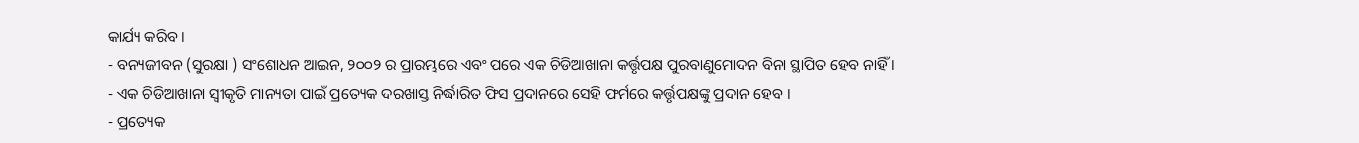କାର୍ଯ୍ୟ କରିବ ।
- ବନ୍ୟଜୀବନ (ସୁରକ୍ଷା ) ସଂଶୋଧନ ଆଇନ, ୨୦୦୨ ର ପ୍ରାରମ୍ଭରେ ଏବଂ ପରେ ଏକ ଚିଡିଆଖାନା କର୍ତ୍ତୃପକ୍ଷ ପୁରବାଣୁମୋଦନ ବିନା ସ୍ଥାପିତ ହେବ ନାହିଁ ।
- ଏକ ଚିଡିଆଖାନା ସ୍ଵୀକୃତି ମାନ୍ୟତା ପାଇଁ ପ୍ରତ୍ୟେକ ଦରଖାସ୍ତ ନିର୍ଦ୍ଧାରିତ ଫିସ ପ୍ରଦାନରେ ସେହି ଫର୍ମରେ କର୍ତ୍ତୃପକ୍ଷଙ୍କୁ ପ୍ରଦାନ ହେବ ।
- ପ୍ରତ୍ୟେକ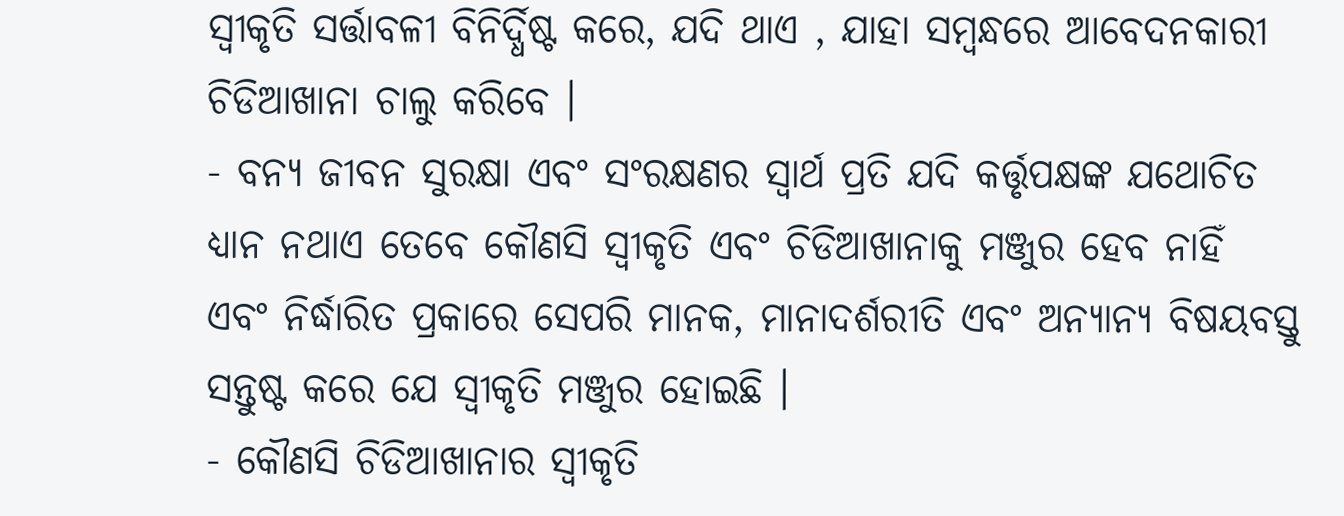ସ୍ଵୀକୃତି ସର୍ତ୍ତାବଳୀ ବିନିର୍ଦ୍ଧିଷ୍ଟ କରେ, ଯଦି ଥାଏ , ଯାହା ସମ୍ବନ୍ଧରେ ଆବେଦନକାରୀ ଚିଡିଆଖାନା ଚାଲୁ କରିବେ ।
- ବନ୍ୟ ଜୀବନ ସୁରକ୍ଷା ଏବଂ ସଂରକ୍ଷଣର ସ୍ଵାର୍ଥ ପ୍ରତି ଯଦି କର୍ତ୍ତୃପକ୍ଷଙ୍କ ଯଥୋଚିତ ଧ୍ୟାନ ନଥାଏ ତେବେ କୌଣସି ସ୍ଵୀକୃତି ଏବଂ ଚିଡିଆଖାନାକୁ ମଞ୍ଜୁର ହେବ ନାହିଁ ଏବଂ ନିର୍ଦ୍ଧାରିତ ପ୍ରକାରେ ସେପରି ମାନକ, ମାନାଦର୍ଶରୀତି ଏବଂ ଅନ୍ୟାନ୍ୟ ବିଷୟବସ୍ତୁ ସନ୍ତୁଷ୍ଟ କରେ ଯେ ସ୍ଵୀକୃତି ମଞ୍ଜୁର ହୋଇଛି ।
- କୌଣସି ଚିଡିଆଖାନାର ସ୍ଵୀକୃତି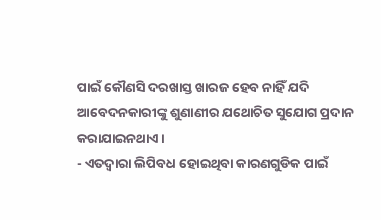ପାଇଁ କୌଣସି ଦରଖାସ୍ତ ଖାରଜ ହେବ ନାହିଁ ଯଦି ଆବେଦନକାରୀଙ୍କୁ ଶୁଣାଣୀର ଯଥୋଚିତ ସୁଯୋଗ ପ୍ରଦାନ କରାଯାଇନଥାଏ ।
- ଏତଦ୍ଵାରା ଲିପିବଧ ହୋଇଥିବା କାରଣଗୁଡିକ ପାଇଁ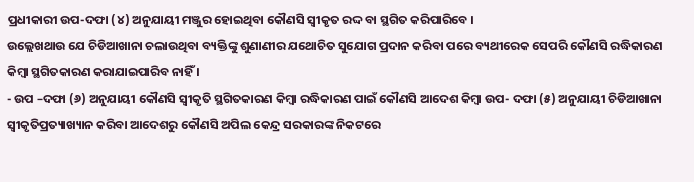ପ୍ରଧୀକାରୀ ଉପ-ଦଫା (୪) ଅନୁଯାୟୀ ମଞ୍ଜୁର ହୋଇଥିବା କୌଣସି ସ୍ଵୀକୃତ ରଦ୍ଦ ବା ସ୍ଥଗିତ କରିପାରିବେ ।
ଉଲ୍ଲେଖଥାଉ ଯେ ଚିଡିଆଖାନା ଚଲାଉଥିବା ବ୍ୟକ୍ତିଙ୍କୁ ଶୁଣାଣୀର ଯଥୋଚିତ ସୁଯୋଗ ପ୍ରଦାନ କରିବା ପରେ ବ୍ୟଥୀରେକ ସେପରି କୌଣସି ରଦ୍ଧିକାରଣ କିମ୍ବା ସ୍ଥଗିତକାରଣ କରାଯାଇପାରିବ ନାହିଁ ।
- ଉପ –ଦଫା (୬) ଅନୁଯାୟୀ କୌଣସି ସ୍ଵୀକୃତି ସ୍ଥଗିତକାରଣ କିମ୍ବା ରଦ୍ଧିକାରଣ ପାଇଁ କୌଣସି ଆଦେଶ କିମ୍ବା ଉପ- ଦଫା (୫) ଅନୁଯାୟୀ ଚିଡିଆଖାନା ସ୍ଵୀକୃତିପ୍ରତ୍ୟାଖ୍ୟାନ କରିବା ଆଦେଶରୁ କୌଣସି ଅପିଲ କେନ୍ଦ୍ର ସରକାରଙ୍କ ନିକଟରେ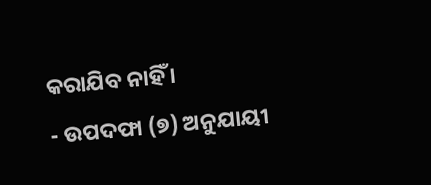କରାଯିବ ନାହିଁ ।
- ଉପଦଫା (୭) ଅନୁଯାୟୀ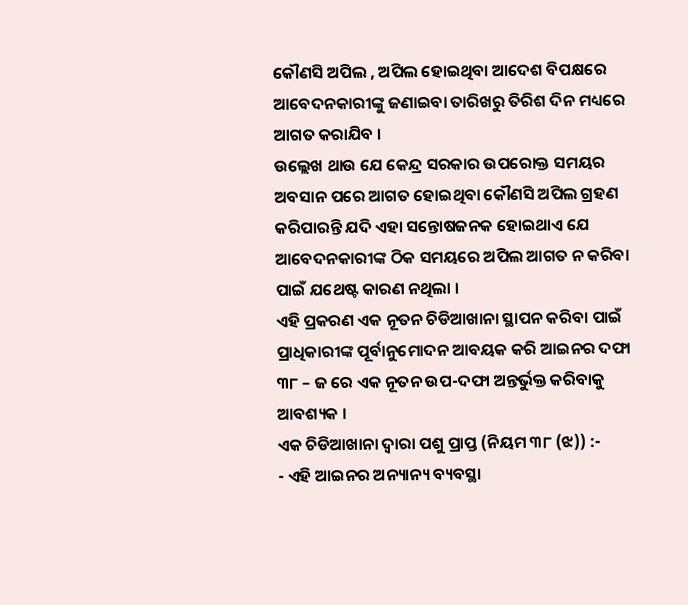କୌଣସି ଅପିଲ , ଅପିଲ ହୋଇଥିବା ଆଦେଶ ବିପକ୍ଷରେ ଆବେଦନକାରୀଙ୍କୁ ଜଣାଇବା ତାରିଖରୁ ତିରିଶ ଦିନ ମଧ୍ୟରେ ଆଗତ କରାଯିବ ।
ଉଲ୍ଲେଖ ଥାଉ ଯେ କେନ୍ଦ୍ର ସରକାର ଉପରୋକ୍ତ ସମୟର ଅବସାନ ପରେ ଆଗତ ହୋଇଥିବା କୌଣସି ଅପିଲ ଗ୍ରହଣ କରିପାରନ୍ତି ଯଦି ଏହା ସନ୍ତୋଷଜନକ ହୋଇଥାଏ ଯେ ଆବେଦନକାରୀଙ୍କ ଠିକ ସମୟରେ ଅପିଲ ଆଗତ ନ କରିବା ପାଇଁ ଯଥେଷ୍ଟ କାରଣ ନଥିଲା ।
ଏହି ପ୍ରକରଣ ଏକ ନୂତନ ଚିଡିଆଖାନା ସ୍ଥାପନ କରିବା ପାଇଁ ପ୍ରାଧିକାରୀଙ୍କ ପୂର୍ବାନୁମୋଦନ ଆବୟକ କରି ଆଇନର ଦଫା ୩୮ – ଜ ରେ ଏକ ନୂତନ ଉପ-ଦଫା ଅନ୍ତର୍ଭୁକ୍ତ କରିବାକୁ ଆବଶ୍ୟକ ।
ଏକ ଚିଡିଆଖାନା ଦ୍ଵାରା ପଶୁ ପ୍ରାପ୍ତ (ନିୟମ ୩୮ (ଝ)) :-
- ଏହି ଆଇନର ଅନ୍ୟାନ୍ୟ ବ୍ୟବସ୍ଥା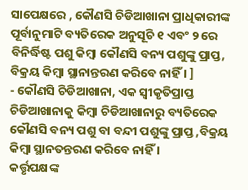ସାପେକ୍ଷରେ , କୌଣସି ଚିଡିଆଖାନା ପ୍ରାଧିକାରୀଙ୍କ ପୂର୍ବାନୁମାଟି ବ୍ୟତିରେକ ଅନୁସୂଚି ୧ ଏବଂ ୨ ରେ ବିନିର୍ଦ୍ଧିଷ୍ଟ ପଶୁ କିମ୍ବା କୌଣସି ବନ୍ୟ ପଶୁଙ୍କୁ ପ୍ରାପ୍ତ, ବିକ୍ରୟ କିମ୍ବା ସ୍ଥାନାନ୍ତରଣ କରିବେ ନାହିଁ । ]
- କୌଣସି ଚିଡିଆଖାନା, ଏକ ସ୍ଵୀକୃତିପ୍ରାପ୍ତ ଚିଡିଆଖାନାକୁ କିମ୍ବା ଚିଡିଆଖାନାରୁ ବ୍ୟତିରେକ କୌଣସି ବନ୍ୟ ପଶୁ ବା ବନ୍ଦୀ ପଶୁଙ୍କୁ ପ୍ରାପ୍ତ ,ବିକ୍ରୟ କିମ୍ବା ସ୍ଥାନତନ୍ତରଣ କରିବେ ନାହିଁ ।
କର୍ତ୍ତୃପକ୍ଷଙ୍କ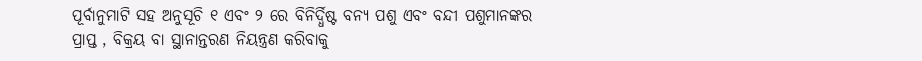ପୂର୍ବାନୁମାଟି ସହ ଅନୁସୂଚି ୧ ଏବଂ ୨ ରେ ବିନିର୍ଦ୍ଧିଷ୍ଟ ବନ୍ୟ ପଶୁ ଏବଂ ବନ୍ଦୀ ପଶୁମାନଙ୍କର ପ୍ରାପ୍ତ , ବିକ୍ରୟ ବା ସ୍ଥାନାନ୍ତରଣ ନିୟନ୍ତ୍ରଣ କରିବାକୁ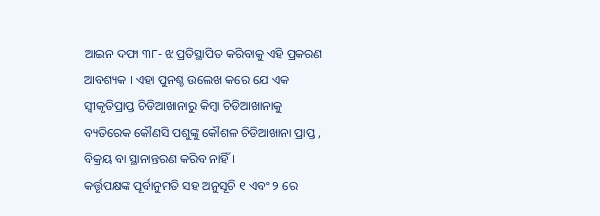ଆଇନ ଦଫା ୩୮- ଝ ପ୍ରତିସ୍ଥାପିତ କରିବାକୁ ଏହି ପ୍ରକରଣ ଆବଶ୍ୟକ । ଏହା ପୁନଶ୍ଚ ଉଲେଖ କରେ ଯେ ଏକ ସ୍ଵୀକୃତିପ୍ରାପ୍ତ ଚିଡିଆଖାନାରୁ କିମ୍ବା ଚିଡିଆଖାନାକୁ ବ୍ୟତିରେକ କୌଣସି ପଶୁଙ୍କୁ କୌଶଳ ଚିଡିଆଖାନା ପ୍ରାପ୍ତ , ବିକ୍ରୟ ବା ସ୍ଥାନାନ୍ତରଣ କରିବ ନାହିଁ ।
କର୍ତ୍ତୃପକ୍ଷଙ୍କ ପୂର୍ବାନୁମତି ସହ ଅନୁସୂଚି ୧ ଏବଂ ୨ ରେ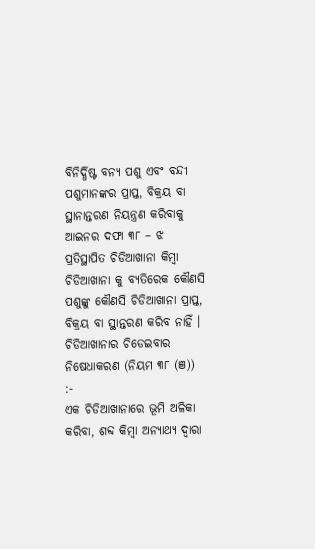ବିନିର୍ଦ୍ଧିଷ୍ଟ ବନ୍ୟ ପଶୁ ଏବଂ ବନ୍ଦୀ ପଶୁମାନଙ୍କର ପ୍ରାପ୍ତ, ବିକ୍ରୟ ବା ସ୍ଥାନାନ୍ତରଣ ନିୟନ୍ତ୍ରଣ କରିବାକୁ ଆଇନର ଦଫା ୩୮ – ଝ ପ୍ରତିସ୍ଥାପିତ ଚିଡିଆଖାନା କିମ୍ବା ଚିଡିଆଖାନା କୁ ବ୍ୟତିରେକ କୌଣସି ପଶୁଙ୍କୁ କୌଣସି ଚିଡିଆଖାନା ପ୍ରାପ୍ତ, ବିକ୍ରୟ ବା ସ୍ଥାନ୍ତରଣ କରିବ ନାହିଁ ।
ଚିଡିଆଖାନାର ଚିଡେଇବାର ନିଷେଧାକରଣ (ନିୟମ ୩୮ (ଞ)) :-
ଏକ ଚିଡିଆଖାନାରେ ଭୂମି ଅଳିକା କରିବା, ଶବ୍ଦ କିମ୍ବା ଅନ୍ୟାଥ୍ୟ ଦ୍ଵାରା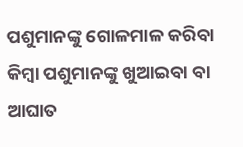ପଶୁମାନଙ୍କୁ ଗୋଳମାଳ କରିବା କିମ୍ବା ପଶୁମାନଙ୍କୁ ଖୁଆଇବା ବା ଆଘାତ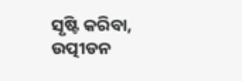ସୃଷ୍ଟି କରିବା, ଉତ୍ପୀଡନ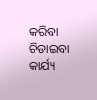କରିବା ଚିଡାଇବା କାର୍ଯ୍ୟ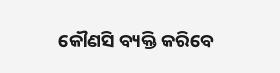କୌଣସି ବ୍ୟକ୍ତି କରିବେ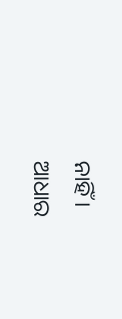ନାହିଁ ।
ଆଧାର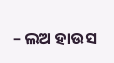– ଲଅ ହାଉସ